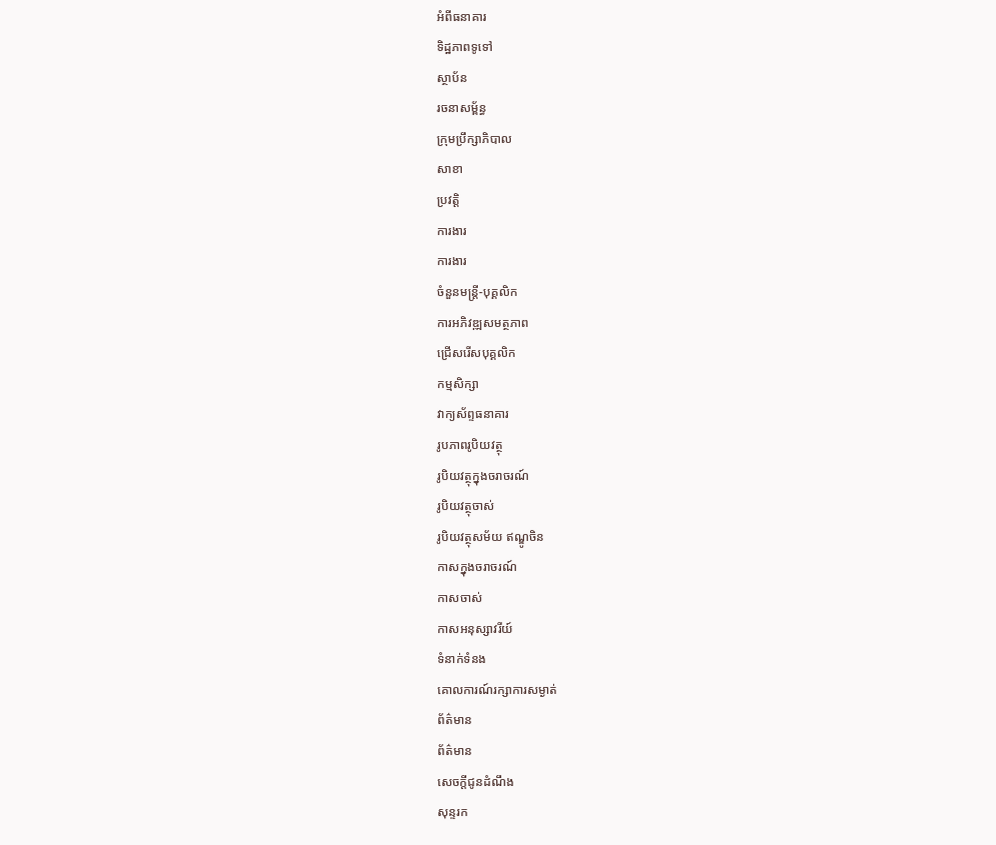អំពីធនាគារ
ទិដ្ឋភាពទូទៅ
ស្ថាប័ន
រចនាសម្ព័ន្ធ
ក្រុមប្រឹក្សាភិបាល
សាខា
ប្រវត្តិ
ការងារ
ការងារ
ចំនួនមន្ត្រី-បុគ្គលិក
ការអភិវឌ្ឍសមត្ថភាព
ជ្រើសរើសបុគ្គលិក
កម្មសិក្សា
វាក្យស័ព្ទធនាគារ
រូបភាពរូបិយវត្ថុ
រូបិយវត្ថុក្នុងចរាចរណ៍
រូបិយវត្ថុចាស់
រូបិយវត្ថុសម័យ ឥណ្ឌូចិន
កាសក្នុងចរាចរណ៍
កាសចាស់
កាសអនុស្សាវរីយ៍
ទំនាក់ទំនង
គោលការណ៍រក្សាការសម្ងាត់
ព័ត៌មាន
ព័ត៌មាន
សេចក្តីជូនដំណឹង
សុន្ទរក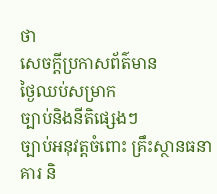ថា
សេចក្តីប្រកាសព័ត៌មាន
ថ្ងៃឈប់សម្រាក
ច្បាប់និងនីតិផ្សេងៗ
ច្បាប់អនុវត្តចំពោះ គ្រឹះស្ថានធនាគារ និ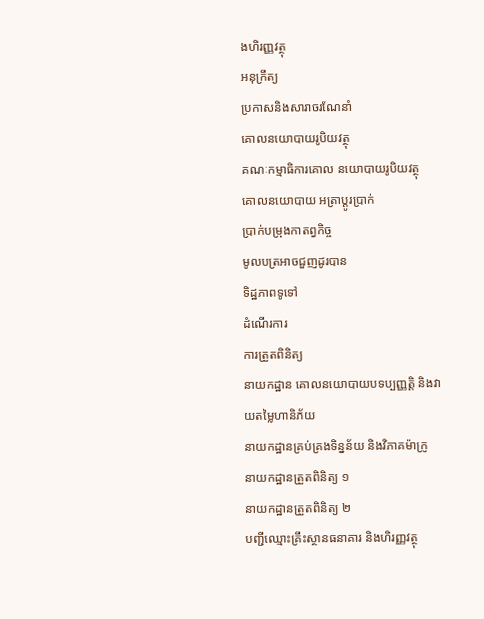ងហិរញ្ញវត្ថុ
អនុក្រឹត្យ
ប្រកាសនិងសារាចរណែនាំ
គោលនយោបាយរូបិយវត្ថុ
គណៈកម្មាធិការគោល នយោបាយរូបិយវត្ថុ
គោលនយោបាយ អត្រាប្តូរប្រាក់
ប្រាក់បម្រុងកាតព្វកិច្ច
មូលបត្រអាចជួញដូរបាន
ទិដ្ឋភាពទូទៅ
ដំណើរការ
ការត្រួតពិនិត្យ
នាយកដ្ឋាន គោលនយោបាយបទប្បញ្ញត្តិ និងវាយតម្លៃហានិភ័យ
នាយកដ្ឋានគ្រប់គ្រងទិន្នន័យ និងវិភាគម៉ាក្រូ
នាយកដ្ឋានត្រួតពិនិត្យ ១
នាយកដ្ឋានត្រួតពិនិត្យ ២
បញ្ជីឈ្មោះគ្រឹះស្ថានធនាគារ និងហិរញ្ញវត្ថុ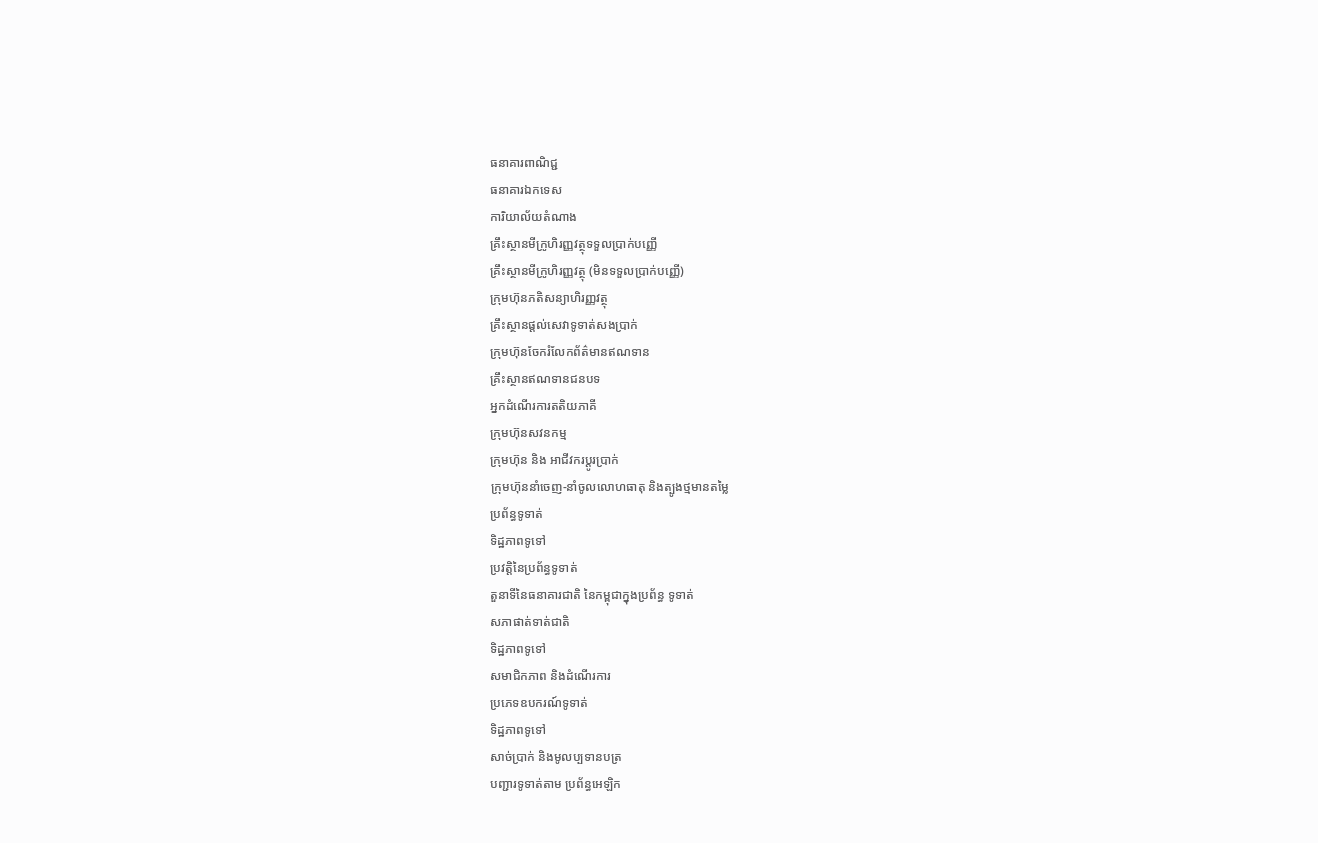ធនាគារពាណិជ្ជ
ធនាគារឯកទេស
ការិយាល័យតំណាង
គ្រឹះស្ថានមីក្រូហិរញ្ញវត្ថុទទួលប្រាក់បញ្ញើ
គ្រឹះស្ថានមីក្រូហិរញ្ញវត្ថុ (មិនទទួលប្រាក់បញ្ញើ)
ក្រុមហ៊ុនភតិសន្យាហិរញ្ញវត្ថុ
គ្រឹះស្ថានផ្ដល់សេវាទូទាត់សងប្រាក់
ក្រុមហ៊ុនចែករំលែកព័ត៌មានឥណទាន
គ្រឹះស្ថានឥណទានជនបទ
អ្នកដំណើរការតតិយភាគី
ក្រុមហ៊ុនសវនកម្ម
ក្រុមហ៊ុន និង អាជីវករប្តូរប្រាក់
ក្រុមហ៊ុននាំចេញ-នាំចូលលោហធាតុ និងត្បូងថ្មមានតម្លៃ
ប្រព័ន្ធទូទាត់
ទិដ្ឋភាពទូទៅ
ប្រវត្តិនៃប្រព័ន្ធទូទាត់
តួនាទីនៃធនាគារជាតិ នៃកម្ពុជាក្នុងប្រព័ន្ធ ទូទាត់
សភាផាត់ទាត់ជាតិ
ទិដ្ឋភាពទូទៅ
សមាជិកភាព និងដំណើរការ
ប្រភេទឧបករណ៍ទូទាត់
ទិដ្ឋភាពទូទៅ
សាច់ប្រាក់ និងមូលប្បទានបត្រ
បញ្ជារទូទាត់តាម ប្រព័ន្ធអេឡិក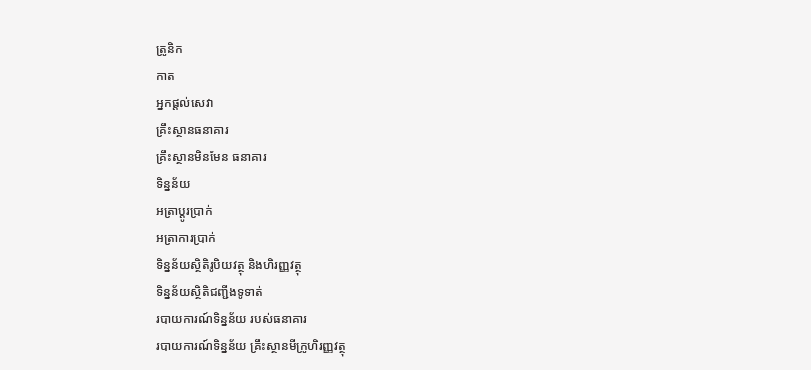ត្រូនិក
កាត
អ្នកផ្តល់សេវា
គ្រឹះស្ថានធនាគារ
គ្រឹះស្ថានមិនមែន ធនាគារ
ទិន្នន័យ
អត្រាប្តូរបា្រក់
អត្រាការប្រាក់
ទិន្នន័យស្ថិតិរូបិយវត្ថុ និងហិរញ្ញវត្ថុ
ទិន្នន័យស្ថិតិជញ្ជីងទូទាត់
របាយការណ៍ទិន្នន័យ របស់ធនាគារ
របាយការណ៍ទិន្នន័យ គ្រឹះស្ថានមីក្រូហិរញ្ញវត្ថុ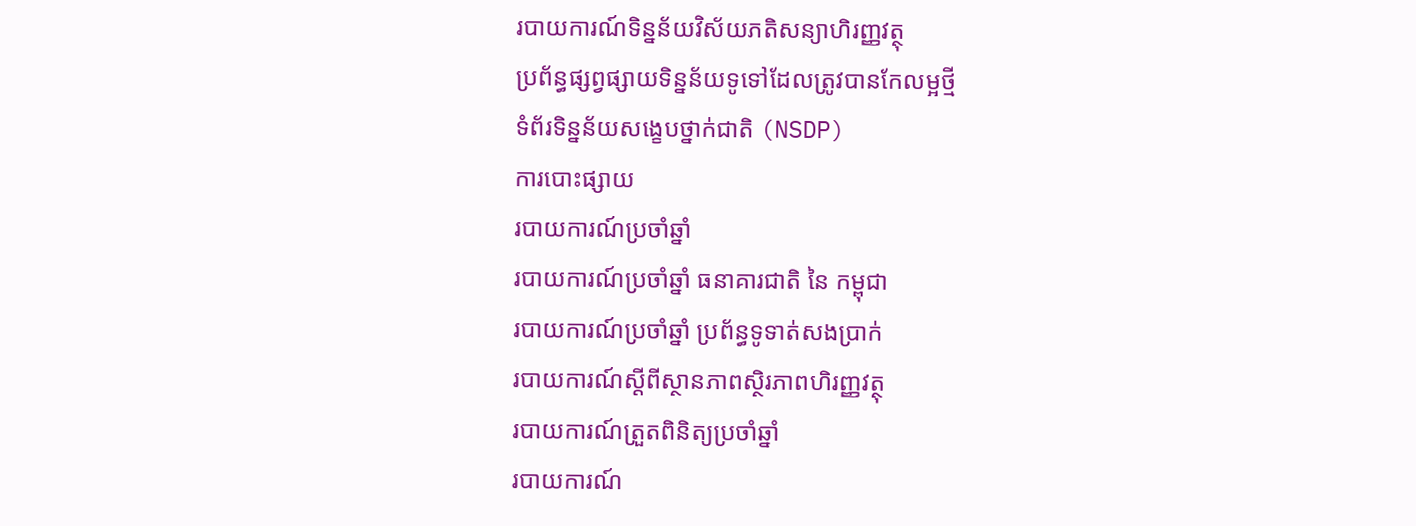របាយការណ៍ទិន្នន័យវិស័យភតិសន្យាហិរញ្ញវត្ថុ
ប្រព័ន្ធផ្សព្វផ្សាយទិន្នន័យទូទៅដែលត្រូវបានកែលម្អថ្មី
ទំព័រទិន្នន័យសង្ខេបថ្នាក់ជាតិ (NSDP)
ការបោះផ្សាយ
របាយការណ៍ប្រចាំឆ្នាំ
របាយការណ៍ប្រចាំឆ្នាំ ធនាគារជាតិ នៃ កម្ពុជា
របាយការណ៍ប្រចាំឆ្នាំ ប្រព័ន្ធទូទាត់សងប្រាក់
របាយការណ៍ស្តីពីស្ថានភាពស្ថិរភាពហិរញ្ញវត្ថុ
របាយការណ៍ត្រួតពិនិត្យប្រចាំឆ្នាំ
របាយការណ៍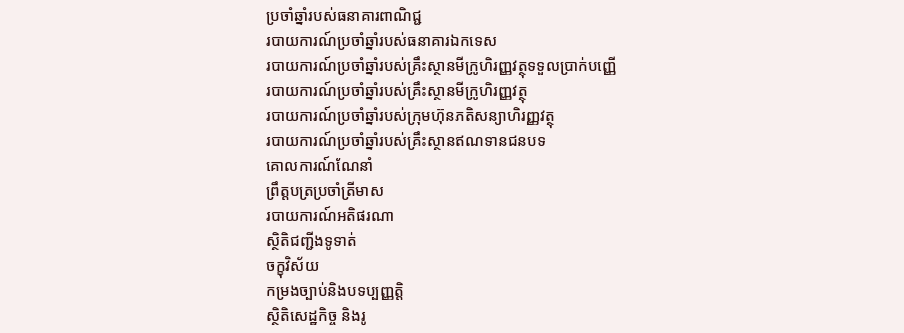ប្រចាំឆ្នាំរបស់ធនាគារពាណិជ្ជ
របាយការណ៍ប្រចាំឆ្នាំរបស់ធនាគារឯកទេស
របាយការណ៍ប្រចាំឆ្នាំរបស់គ្រឹះស្ថានមីក្រូហិរញ្ញវត្ថុទទួលប្រាក់បញ្ញើ
របាយការណ៍ប្រចាំឆ្នាំរបស់គ្រឹះស្ថានមីក្រូហិរញ្ញវត្ថុ
របាយការណ៍ប្រចាំឆ្នាំរបស់ក្រុមហ៊ុនភតិសន្យាហិរញ្ញវត្ថុ
របាយការណ៍ប្រចាំឆ្នាំរបស់គ្រឹះស្ថានឥណទានជនបទ
គោលការណ៍ណែនាំ
ព្រឹត្តបត្រប្រចាំត្រីមាស
របាយការណ៍អតិផរណា
ស្ថិតិជញ្ជីងទូទាត់
ចក្ខុវិស័យ
កម្រងច្បាប់និងបទប្បញ្ញត្តិ
ស្ថិតិសេដ្ឋកិច្ច និងរូ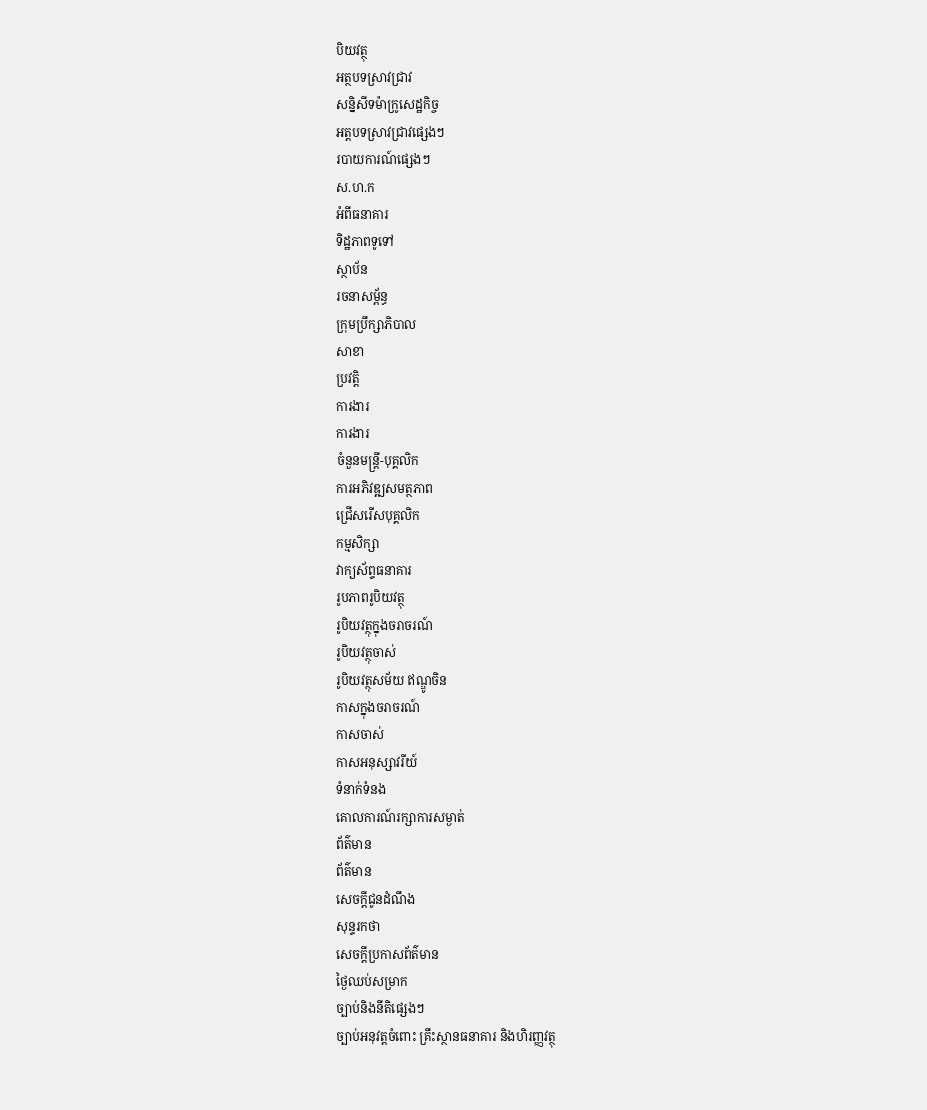បិយវត្ថុ
អត្ថបទស្រាវជ្រាវ
សន្និសីទម៉ាក្រូសេដ្ឋកិច្ច
អត្តបទស្រាវជ្រាវផ្សេងៗ
របាយការណ៍ផ្សេងៗ
ស.ហ.ក
អំពីធនាគារ
ទិដ្ឋភាពទូទៅ
ស្ថាប័ន
រចនាសម្ព័ន្ធ
ក្រុមប្រឹក្សាភិបាល
សាខា
ប្រវត្តិ
ការងារ
ការងារ
ចំនួនមន្ត្រី-បុគ្គលិក
ការអភិវឌ្ឍសមត្ថភាព
ជ្រើសរើសបុគ្គលិក
កម្មសិក្សា
វាក្យស័ព្ទធនាគារ
រូបភាពរូបិយវត្ថុ
រូបិយវត្ថុក្នុងចរាចរណ៍
រូបិយវត្ថុចាស់
រូបិយវត្ថុសម័យ ឥណ្ឌូចិន
កាសក្នុងចរាចរណ៍
កាសចាស់
កាសអនុស្សាវរីយ៍
ទំនាក់ទំនង
គោលការណ៍រក្សាការសម្ងាត់
ព័ត៌មាន
ព័ត៌មាន
សេចក្តីជូនដំណឹង
សុន្ទរកថា
សេចក្តីប្រកាសព័ត៌មាន
ថ្ងៃឈប់សម្រាក
ច្បាប់និងនីតិផ្សេងៗ
ច្បាប់អនុវត្តចំពោះ គ្រឹះស្ថានធនាគារ និងហិរញ្ញវត្ថុ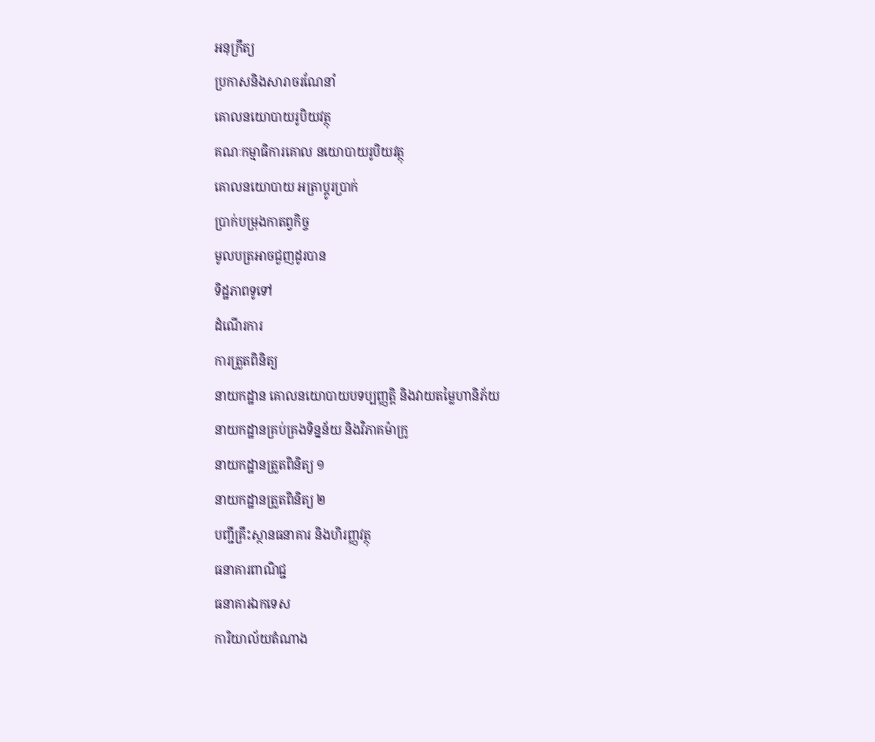អនុក្រឹត្យ
ប្រកាសនិងសារាចរណែនាំ
គោលនយោបាយរូបិយវត្ថុ
គណៈកម្មាធិការគោល នយោបាយរូបិយវត្ថុ
គោលនយោបាយ អត្រាប្តូរប្រាក់
ប្រាក់បម្រុងកាតព្វកិច្ច
មូលបត្រអាចជួញដូរបាន
ទិដ្ឋភាពទូទៅ
ដំណើរការ
ការត្រួតពិនិត្យ
នាយកដ្ឋាន គោលនយោបាយបទប្បញ្ញត្តិ និងវាយតម្លៃហានិភ័យ
នាយកដ្ឋានគ្រប់គ្រងទិន្នន័យ និងវិភាគម៉ាក្រូ
នាយកដ្ឋានត្រួតពិនិត្យ ១
នាយកដ្ឋានត្រួតពិនិត្យ ២
បញ្ជីគ្រឹះស្ថានធនាគារ និងហិរញ្ញវត្ថុ
ធនាគារពាណិជ្ជ
ធនាគារឯកទេស
ការិយាល័យតំណាង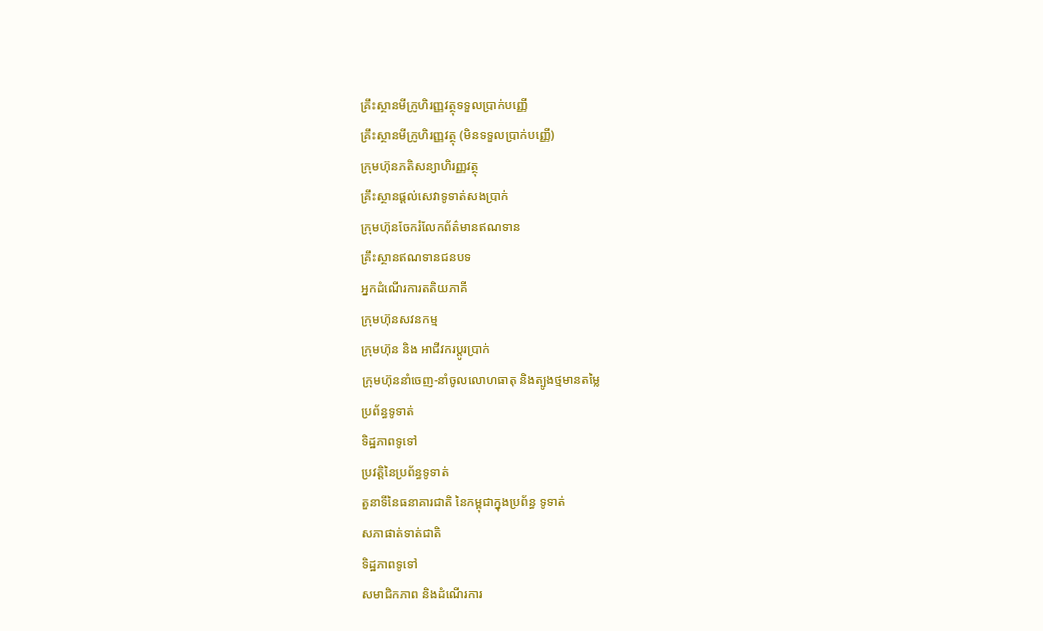គ្រឹះស្ថានមីក្រូហិរញ្ញវត្ថុទទួលប្រាក់បញ្ញើ
គ្រឹះស្ថានមីក្រូហិរញ្ញវត្ថុ (មិនទទួលប្រាក់បញ្ញើ)
ក្រុមហ៊ុនភតិសន្យាហិរញ្ញវត្ថុ
គ្រឹះស្ថានផ្ដល់សេវាទូទាត់សងប្រាក់
ក្រុមហ៊ុនចែករំលែកព័ត៌មានឥណទាន
គ្រឹះស្ថានឥណទានជនបទ
អ្នកដំណើរការតតិយភាគី
ក្រុមហ៊ុនសវនកម្ម
ក្រុមហ៊ុន និង អាជីវករប្តូរប្រាក់
ក្រុមហ៊ុននាំចេញ-នាំចូលលោហធាតុ និងត្បូងថ្មមានតម្លៃ
ប្រព័ន្ធទូទាត់
ទិដ្ឋភាពទូទៅ
ប្រវត្តិនៃប្រព័ន្ធទូទាត់
តួនាទីនៃធនាគារជាតិ នៃកម្ពុជាក្នុងប្រព័ន្ធ ទូទាត់
សភាផាត់ទាត់ជាតិ
ទិដ្ឋភាពទូទៅ
សមាជិកភាព និងដំណើរការ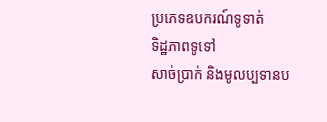ប្រភេទឧបករណ៍ទូទាត់
ទិដ្ឋភាពទូទៅ
សាច់ប្រាក់ និងមូលប្បទានប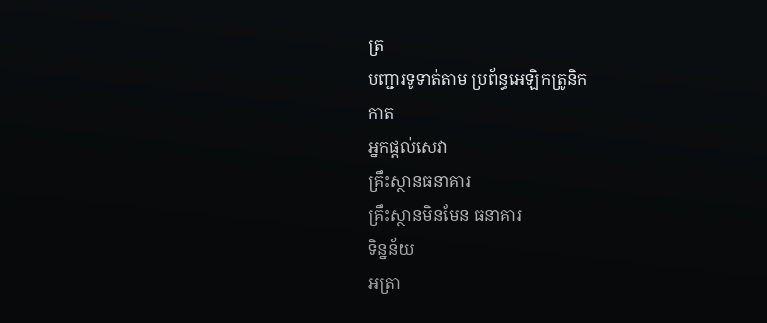ត្រ
បញ្ជារទូទាត់តាម ប្រព័ន្ធអេឡិកត្រូនិក
កាត
អ្នកផ្តល់សេវា
គ្រឹះស្ថានធនាគារ
គ្រឹះស្ថានមិនមែន ធនាគារ
ទិន្នន័យ
អត្រា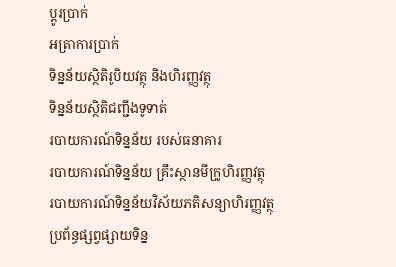ប្តូរបា្រក់
អត្រាការប្រាក់
ទិន្នន័យស្ថិតិរូបិយវត្ថុ និងហិរញ្ញវត្ថុ
ទិន្នន័យស្ថិតិជញ្ជីងទូទាត់
របាយការណ៍ទិន្នន័យ របស់ធនាគារ
របាយការណ៍ទិន្នន័យ គ្រឹះស្ថានមីក្រូហិរញ្ញវត្ថុ
របាយការណ៍ទិន្នន័យវិស័យភតិសន្យាហិរញ្ញវត្ថុ
ប្រព័ន្ធផ្សព្វផ្សាយទិន្ន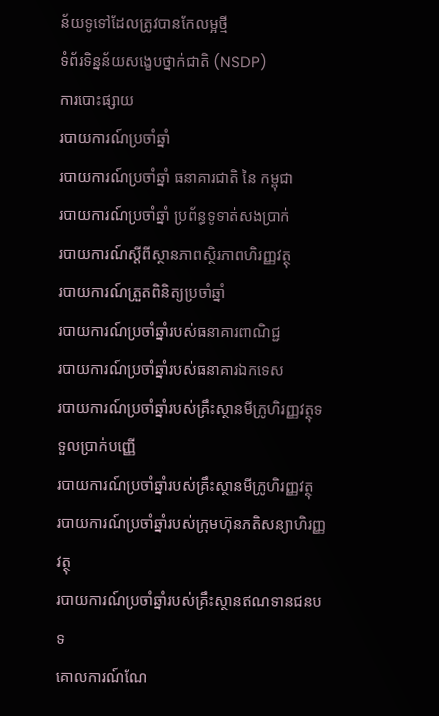ន័យទូទៅដែលត្រូវបានកែលម្អថ្មី
ទំព័រទិន្នន័យសង្ខេបថ្នាក់ជាតិ (NSDP)
ការបោះផ្សាយ
របាយការណ៍ប្រចាំឆ្នាំ
របាយការណ៍ប្រចាំឆ្នាំ ធនាគារជាតិ នៃ កម្ពុជា
របាយការណ៍ប្រចាំឆ្នាំ ប្រព័ន្ធទូទាត់សងប្រាក់
របាយការណ៍ស្តីពីស្ថានភាពស្ថិរភាពហិរញ្ញវត្ថុ
របាយការណ៍ត្រួតពិនិត្យប្រចាំឆ្នាំ
របាយការណ៍ប្រចាំឆ្នាំរបស់ធនាគារពាណិជ្ជ
របាយការណ៍ប្រចាំឆ្នាំរបស់ធនាគារឯកទេស
របាយការណ៍ប្រចាំឆ្នាំរបស់គ្រឹះស្ថានមីក្រូហិរញ្ញវត្ថុទទួលប្រាក់បញ្ញើ
របាយការណ៍ប្រចាំឆ្នាំរបស់គ្រឹះស្ថានមីក្រូហិរញ្ញវត្ថុ
របាយការណ៍ប្រចាំឆ្នាំរបស់ក្រុមហ៊ុនភតិសន្យាហិរញ្ញវត្ថុ
របាយការណ៍ប្រចាំឆ្នាំរបស់គ្រឹះស្ថានឥណទានជនបទ
គោលការណ៍ណែ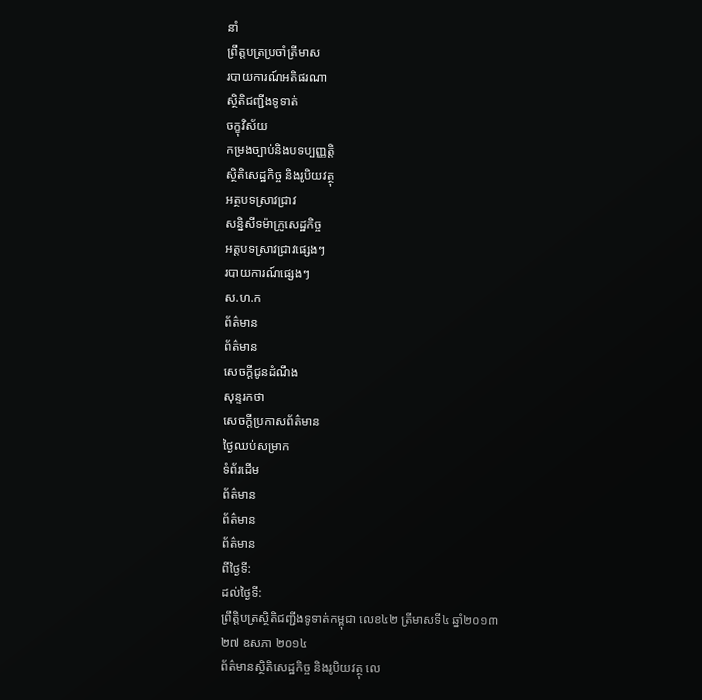នាំ
ព្រឹត្តបត្រប្រចាំត្រីមាស
របាយការណ៍អតិផរណា
ស្ថិតិជញ្ជីងទូទាត់
ចក្ខុវិស័យ
កម្រងច្បាប់និងបទប្បញ្ញត្តិ
ស្ថិតិសេដ្ឋកិច្ច និងរូបិយវត្ថុ
អត្ថបទស្រាវជ្រាវ
សន្និសីទម៉ាក្រូសេដ្ឋកិច្ច
អត្តបទស្រាវជ្រាវផ្សេងៗ
របាយការណ៍ផ្សេងៗ
ស.ហ.ក
ព័ត៌មាន
ព័ត៌មាន
សេចក្តីជូនដំណឹង
សុន្ទរកថា
សេចក្តីប្រកាសព័ត៌មាន
ថ្ងៃឈប់សម្រាក
ទំព័រដើម
ព័ត៌មាន
ព័ត៌មាន
ព័ត៌មាន
ពីថ្ងៃទី:
ដល់ថ្ងៃទី:
ព្រឹត្តិបត្រស្ថិតិជញ្ជីងទូទាត់កម្ពុជា លេខ៤២ ត្រីមាសទី៤ ឆ្នាំ២០១៣
២៧ ឧសភា ២០១៤
ព័ត៌មានស្ថិតិសេដ្ឋកិច្ច និងរូបិយវត្ថុ លេ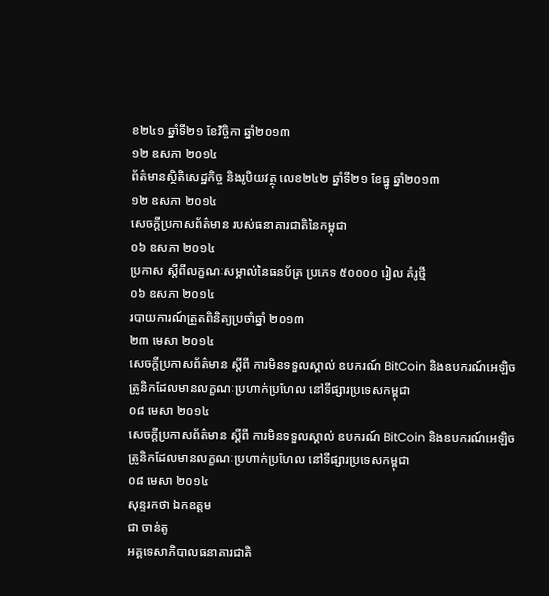ខ២៤១ ឆ្នាំទី២១ ខែវិច្ចិកា ឆ្នាំ២០១៣
១២ ឧសភា ២០១៤
ព័ត៌មានស្ថិតិសេដ្ឋកិច្ច និងរូបិយវត្ថុ លេខ២៤២ ឆ្នាំទី២១ ខែធ្នូ ឆ្នាំ២០១៣
១២ ឧសភា ២០១៤
សេចក្តីប្រកាសព័ត៌មាន របស់ធនាគារជាតិនៃកម្ពុជា
០៦ ឧសភា ២០១៤
ប្រកាស ស្តីពីលក្ខណៈសម្គាល់នៃធនប័ត្រ ប្រភេទ ៥០០០០ រៀល គំរូថ្មី
០៦ ឧសភា ២០១៤
របាយការណ៍ត្រួតពិនិត្យប្រចាំឆ្នាំ ២០១៣
២៣ មេសា ២០១៤
សេចក្តីប្រកាសព័ត៌មាន ស្តីពី ការមិនទទួលស្គាល់ ឧបករណ៍ BitCoin និងឧបករណ៍អេឡិចត្រូនិកដែលមានលក្ខណៈប្រហាក់ប្រហែល នៅទីផ្សារប្រទេសកម្ពុជា
០៨ មេសា ២០១៤
សេចក្តីប្រកាសព័ត៌មាន ស្តីពី ការមិនទទួលស្គាល់ ឧបករណ៍ BitCoin និងឧបករណ៍អេឡិចត្រូនិកដែលមានលក្ខណៈប្រហាក់ប្រហែល នៅទីផ្សារប្រទេសកម្ពុជា
០៨ មេសា ២០១៤
សុន្ទរកថា ឯកឧត្តម
ជា ចាន់តូ
អគ្គទេសាភិបាលធនាគារជាតិ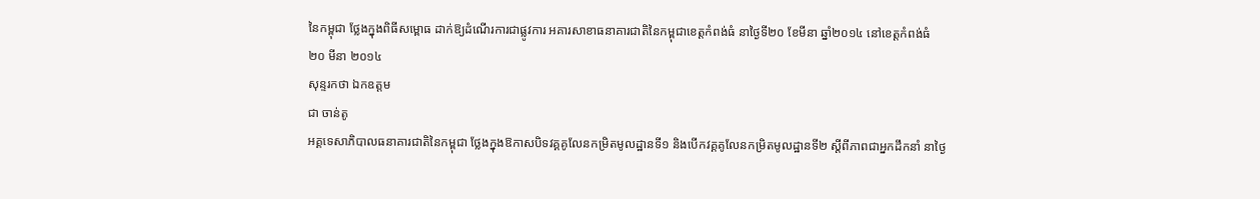នៃកម្ពុជា ថ្លែងក្នុងពិធីសម្ពោធ ដាក់ឱ្យដំណើរការជាផ្លូវការ អគារសាខាធនាគារជាតិនៃកម្ពុជាខេត្តកំពង់ធំ នាថ្ងៃទី២០ ខែមីនា ឆ្នាំ២០១៤ នៅខេត្តកំពង់ធំ
២០ មីនា ២០១៤
សុន្ទរកថា ឯកឧត្តម
ជា ចាន់តូ
អគ្គទេសាភិបាលធនាគារជាតិនៃកម្ពុជា ថ្លែងក្នុងឱកាសបិទវគ្គគូលែនកម្រិតមូលដ្ឋានទី១ និងបើកវគ្គគូលែនកម្រិតមូលដ្ឋានទី២ ស្តីពីភាពជាអ្នកដឹកនាំ នាថ្ងៃ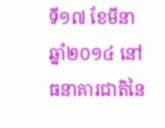ទី១៧ ខែមីនា ឆ្នាំ២០១៤ នៅធនាគារជាតិនៃ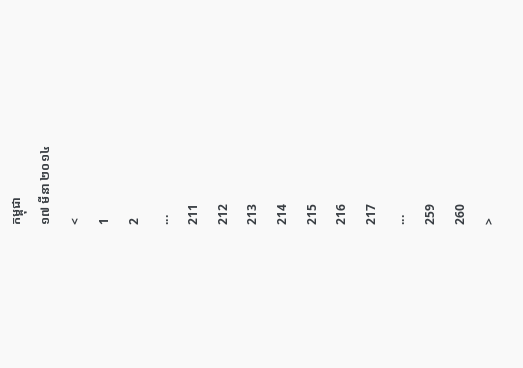កម្ពុជា
១៧ មីនា ២០១៤
<
1
2
...
211
212
213
214
215
216
217
...
259
260
>